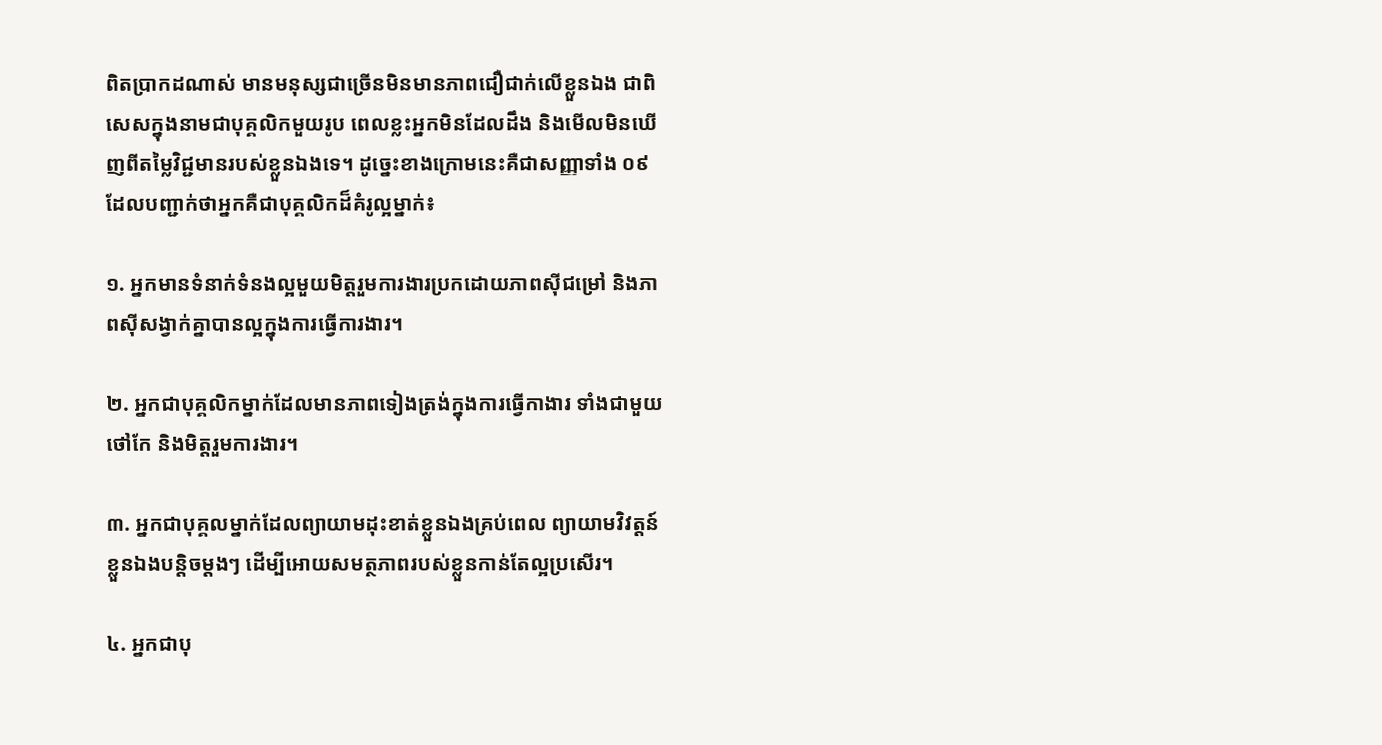ពិតប្រាកដណាស់ មានមនុស្សជាច្រើនមិនមានភាពជឿជាក់លើខ្លួនឯង ជាពិសេសក្នុងនាមជាបុគ្គលិកមួយរូប ពេលខ្លះអ្នកមិនដែលដឹង និងមើលមិនឃើញពីតម្លៃវិជ្ជមានរបស់ខ្លួនឯងទេ។ ដូច្នេះខាងក្រោមនេះគឺជាសញ្ញាទាំង ០៩ ដែលបញ្ជាក់ថាអ្នកគឺជាបុគ្គលិកដ៏គំរូល្អម្នាក់៖

១. អ្នកមានទំនាក់ទំនងល្អមួយមិត្តរួមការងារប្រកដោយភាពស៊ីជម្រៅ និងភាពស៊ីសង្វាក់គ្នាបានល្អក្នុងការធ្វើការងារ។

២. អ្នកជាបុគ្គលិកម្នាក់ដែលមានភាពទៀងត្រង់ក្នុងការធ្វើកាងារ ទាំងជាមួយថៅកែ និងមិត្តរួមការងារ។

៣. អ្នកជាបុគ្គលម្នាក់ដែលព្យាយាមដុះខាត់ខ្លួនឯងគ្រប់ពេល ព្យាយាមវិវត្តន៍ខ្លួនឯងបន្តិចម្ដងៗ ដើម្បីអោយសមត្ថភាពរបស់ខ្លួនកាន់តែល្អប្រសើរ។

៤. អ្នកជាបុ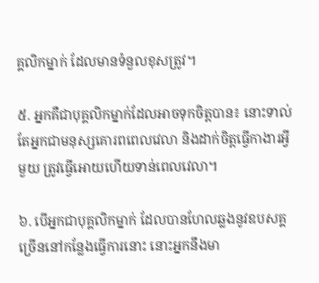គ្គលិកម្នាក់ ដែលមានទំនួលខុសត្រូវ។

៥. អ្នកគឺជាបុគ្គលិកម្នាក់ដែលអាចទុកចិត្តបាន៖ នោះទាល់តែអ្នកជាមនុស្សគោរពពេលវេលា និងដាក់ចិត្តធ្វើកាងារអ្វីមួយ ត្រូវធ្វើអោយហើយទាន់ពេលវេលា។

៦. បើអ្នកជាបុគ្គលិកម្នាក់ ដែលបានហែលឆ្លងនូវឧបសគ្គច្រើននៅកន្លែងធ្វើការនោះ នោះអ្នកនឹងមា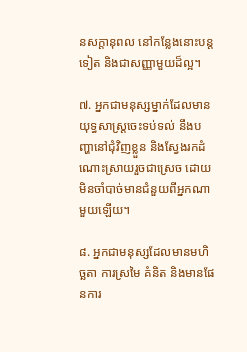នសក្ដានុពល នៅកន្លែងនោះបន្តទៀត និងជាសញ្ញាមួយដ៏ល្អ។

៧. អ្នកជាមនុស្សម្នាក់ដែលមានយុទ្ធសាស្រ្តចេះទប់ទល់ នឹងបញ្ហានៅជុំវិញខ្លួន និងស្វែងរកដំណោះស្រាយរួចជាស្រេច ដោយមិនចាំបាច់មានជំនួយពីអ្នកណាមួយឡើយ។

៨. អ្នកជាមនុស្សដែលមានមហិច្ឆតា ការស្រមៃ គំនិត និងមានផែនការ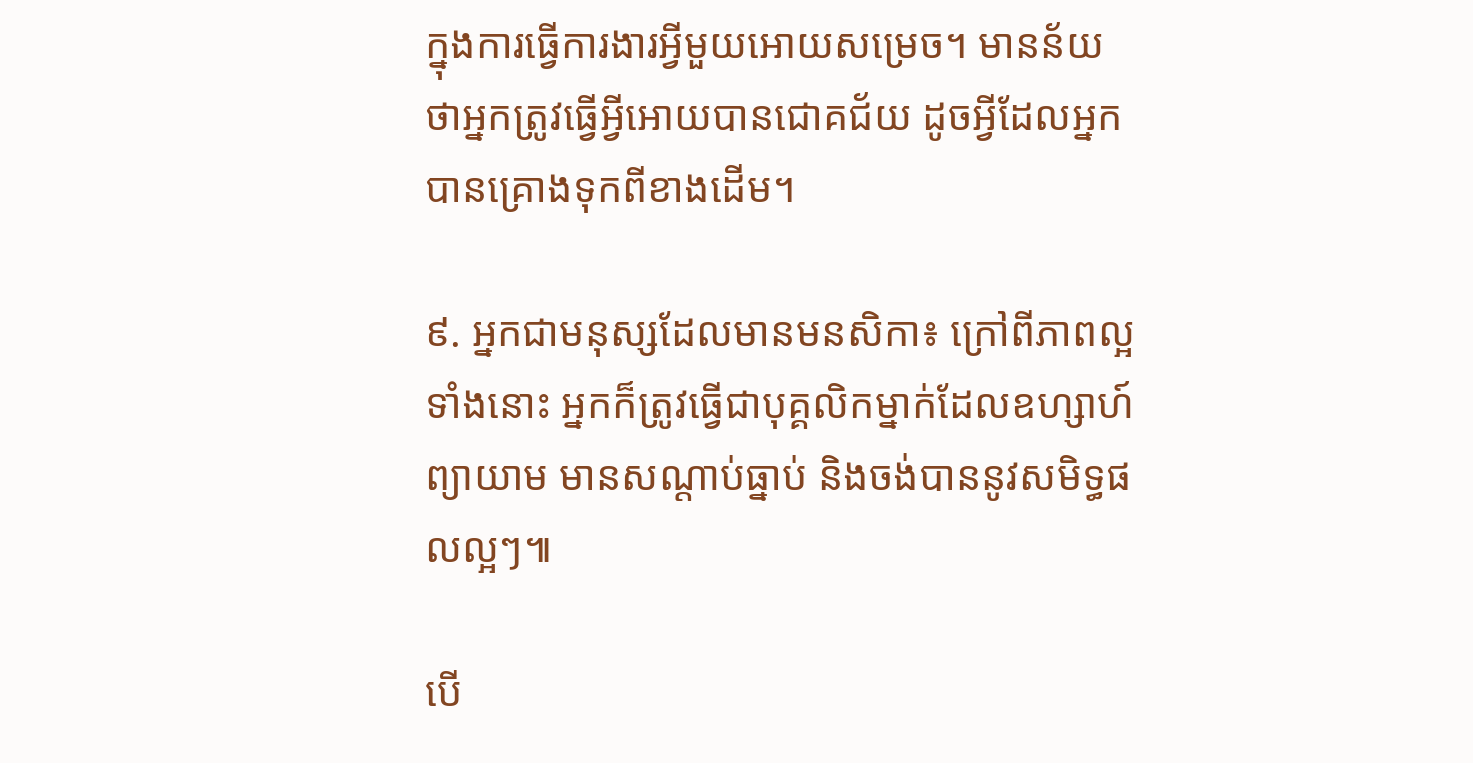ក្នុងការធ្វើការងារអ្វីមួយអោយសម្រេច។ មានន័យថាអ្នកត្រូវធ្វើអ្វីអោយបានជោគជ័យ ដូចអ្វីដែលអ្នកបានគ្រោងទុកពីខាងដើម។

៩. អ្នកជាមនុស្សដែលមានមនសិកា៖ ក្រៅពីភាពល្អទាំងនោះ អ្នកក៏ត្រូវធ្វើជាបុគ្គលិកម្នាក់ដែលឧហ្សាហ៍ព្យាយាម មានសណ្ដាប់ធ្នាប់ និងចង់បាននូវសមិទ្ធផលល្អៗ៕

បើ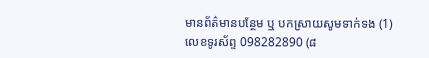មានព័ត៌មានបន្ថែម ឬ បកស្រាយសូមទាក់ទង (1) លេខទូរស័ព្ទ 098282890 (៨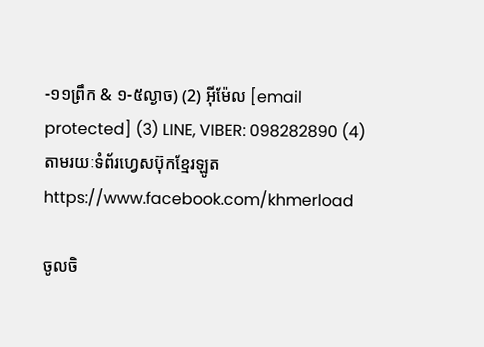-១១ព្រឹក & ១-៥ល្ងាច) (2) អ៊ីម៉ែល [email protected] (3) LINE, VIBER: 098282890 (4) តាមរយៈទំព័រហ្វេសប៊ុកខ្មែរឡូត https://www.facebook.com/khmerload

ចូលចិ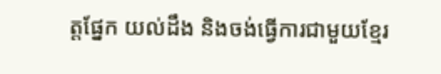ត្តផ្នែក យល់ដឹង និងចង់ធ្វើការជាមួយខ្មែរ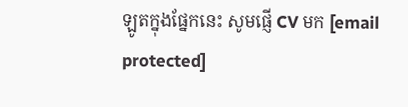ឡូតក្នុងផ្នែកនេះ សូមផ្ញើ CV មក [email protected]